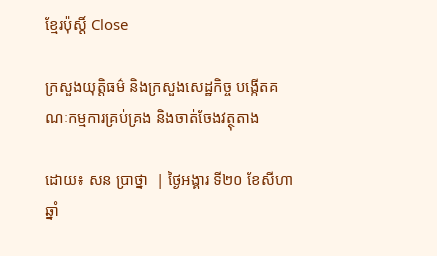ខ្មែរប៉ុស្ដិ៍ Close

ក្រសួងយុត្តិធម៌ និងក្រសួងសេដ្ឋកិច្ច បង្កើតគណៈកម្មការគ្រប់គ្រង និងចាត់ចែងវត្ថុតាង

ដោយ៖ សន ប្រាថ្នា  | ថ្ងៃអង្គារ ទី២០ ខែសីហា ឆ្នាំ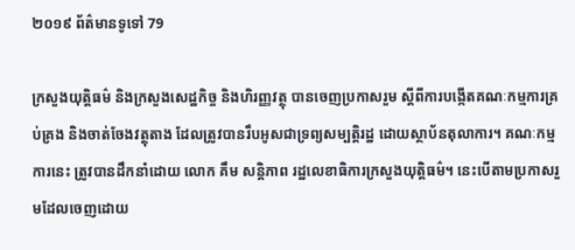២០១៩ ព័ត៌មានទូទៅ 79

ក្រសួងយុត្តិធម៌ និងក្រសួងសេដ្ឋកិច្ច និងហិរញ្ញវត្ថុ បានចេញប្រកាសរួម ស្ដីពីការបង្កើតគណៈកម្មការគ្រប់គ្រង និងចាត់ចែងវត្ថុតាង ដែលត្រូវបានរឹបអូសជាទ្រព្យសម្បត្តិរដ្ឋ ដោយស្ថាប័នតុលាការ។ គណៈកម្មការនេះ ត្រូវបានដឹកនាំដោយ លោក គឹម សន្តិភាព រដ្ឋលេខាធិការក្រសួងយុត្តិធម៌។ នេះបើតាមប្រកាសរួមដែលចេញដោយ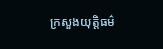ក្រសួងយុត្តិធម៌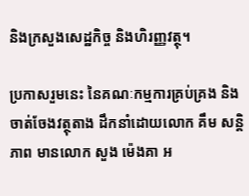និងក្រសួងសេដ្ឋកិច្ច និងហិរញ្ញវត្ថុ។

ប្រកាសរួមនេះ នៃគណៈកម្មការគ្រប់គ្រង និងចាត់ចែងវត្ថុតាង ដឹកនាំដោយលោក គឹម សន្តិភាព មានលោក សួង ម៉េងគា អ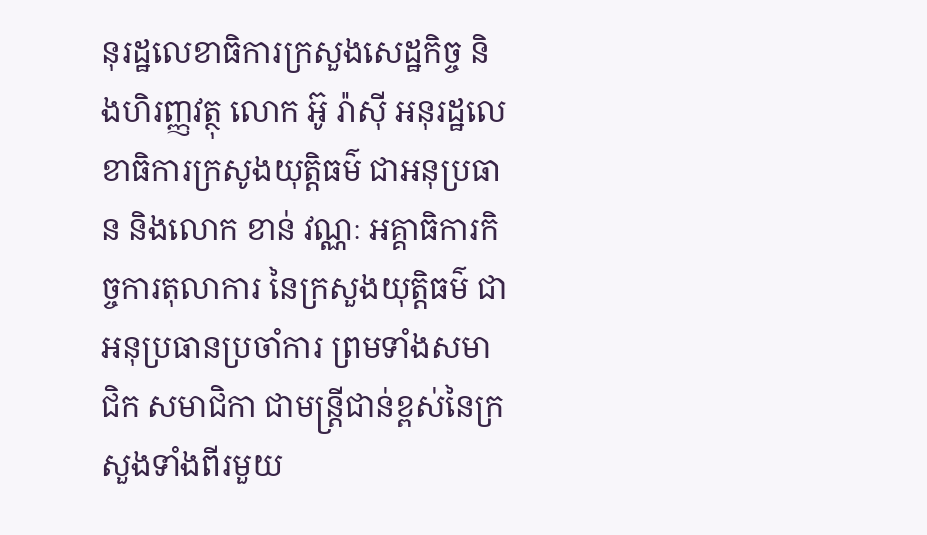នុរដ្ឋលេខាធិការក្រសួងសេដ្ឋកិច្ច និងហិរញ្ញវត្ថុ លោក អ៊ូ រ៉ាស៊ី អនុរដ្ឋលេខាធិការក្រសូងយុត្តិធម៌ ជាអនុប្រធាន និងលោក ខាន់ វណ្ណៈ អគ្គាធិការកិច្ចការតុលាការ នៃក្រសួងយុត្តិធម៌ ជាអនុប្រធានប្រចាំការ ព្រមទាំងសមាជិក សមាជិកា ជាមន្ត្រីជាន់ខ្ពស់នៃក្រសួងទាំងពីរមួយ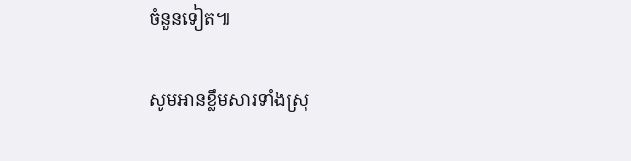ចំនួនទៀត៕

សូមអានខ្លឹមសារទាំងស្រុ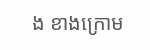ង ខាងក្រោម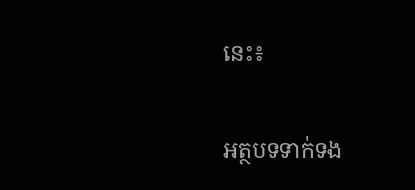នេះ៖

អត្ថបទទាក់ទង